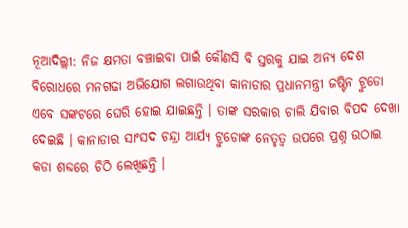ନୂଆଦିଲ୍ଲୀ: ନିଜ କ୍ଷମତା ବଞ୍ଚାଇବା ପାଇଁ କୌଣସି ବି ସ୍ତରକୁ ଯାଇ ଅନ୍ୟ ଦେଶ ବିରୋଧରେ ମନଗଢା ଅଭିଯୋଗ ଲଗାଉଥିବା କାନାଡାର ପ୍ରଧାନମନ୍ତ୍ରୀ ଜଷ୍ଟିନ ଟ୍ରୁଡୋ ଏବେ ସଙ୍କଟରେ ଘେରି ହୋଇ ଯାଇଛନ୍ତି । ତାଙ୍କ ସରକାର ଚାଲି ଯିବାର ବିପଦ ଦେଖା ଦେଇଛି । କାନାଡାର ସାଂସଦ ଚନ୍ଦ୍ରା ଆର୍ଯ୍ୟ ଟ୍ରୁଡୋଙ୍କ ନେତୃତ୍ୱ ଉପରେ ପ୍ରଶ୍ନ ଉଠାଇ କଡା ଶବ୍ଦରେ ଚିଠି ଲେଖିଛନ୍ତି ।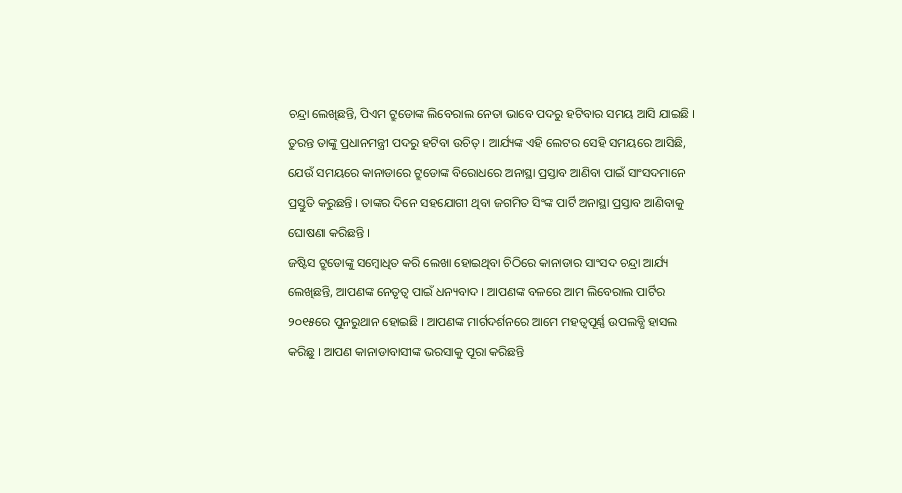ଚନ୍ଦ୍ରା ଲେଖିଛନ୍ତି, ପିଏମ ଟ୍ରୁଡୋଙ୍କ ଲିବେରାଲ ନେତା ଭାବେ ପଦରୁ ହଟିବାର ସମୟ ଆସି ଯାଇଛି । ତୁରନ୍ତ ତାଙ୍କୁ ପ୍ରଧାନମନ୍ତ୍ରୀ ପଦରୁ ହଟିବା ଉଚିତ୍ । ଆର୍ଯ୍ୟଙ୍କ ଏହି ଲେଟର ସେହି ସମୟରେ ଆସିଛି, ଯେଉଁ ସମୟରେ କାନାଡାରେ ଟ୍ରୁଡୋଙ୍କ ବିରୋଧରେ ଅନାସ୍ଥା ପ୍ରସ୍ତାବ ଆଣିବା ପାଇଁ ସାଂସଦମାନେ ପ୍ରସ୍ତୁତି କରୁଛନ୍ତି । ତାଙ୍କର ଦିନେ ସହଯୋଗୀ ଥିବା ଜଗମିତ ସିଂଙ୍କ ପାର୍ଟି ଅନାସ୍ଥା ପ୍ରସ୍ତାବ ଆଣିବାକୁ ଘୋଷଣା କରିଛନ୍ତି ।
ଜଷ୍ଟିସ ଟ୍ରୁଡୋଙ୍କୁ ସମ୍ବୋଧିତ କରି ଲେଖା ହୋଇଥିବା ଚିଠିରେ କାନାଡାର ସାଂସଦ ଚନ୍ଦ୍ରା ଆର୍ଯ୍ୟ ଲେଖିଛନ୍ତି, ଆପଣଙ୍କ ନେତୃତ୍ୱ ପାଇଁ ଧନ୍ୟବାଦ । ଆପଣଙ୍କ ବଳରେ ଆମ ଲିବେରାଲ ପାର୍ଟିର ୨୦୧୫ରେ ପୁନରୁଥାନ ହୋଇଛି । ଆପଣଙ୍କ ମାର୍ଗଦର୍ଶନରେ ଆମେ ମହତ୍ୱପୂର୍ଣ୍ଣ ଉପଲବ୍ଧି ହାସଲ କରିଛୁ । ଆପଣ କାନାଡାବାସୀଙ୍କ ଭରସାକୁ ପୂରା କରିଛନ୍ତି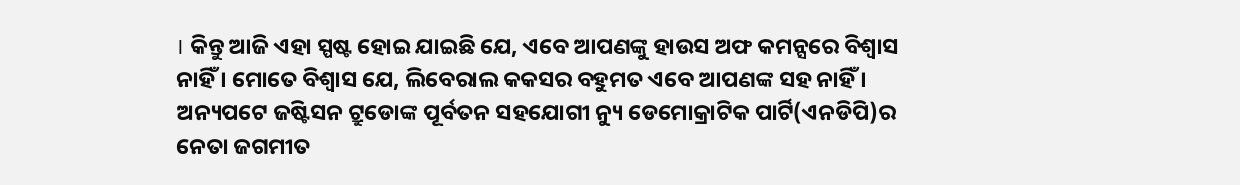। କିନ୍ତୁ ଆଜି ଏହା ସ୍ପଷ୍ଟ ହୋଇ ଯାଇଛି ଯେ, ଏବେ ଆପଣଙ୍କୁ ହାଉସ ଅଫ କମନ୍ସରେ ବିଶ୍ୱାସ ନାହିଁ । ମୋତେ ବିଶ୍ୱାସ ଯେ, ଲିବେରାଲ କକସର ବହୁମତ ଏବେ ଆପଣଙ୍କ ସହ ନାହିଁ ।
ଅନ୍ୟପଟେ ଜଷ୍ଟିସନ ଟ୍ରୁଡୋଙ୍କ ପୂର୍ବତନ ସହଯୋଗୀ ନ୍ୟୁ ଡେମୋକ୍ରାଟିକ ପାର୍ଟି(ଏନଡିପି)ର ନେତା ଜଗମୀତ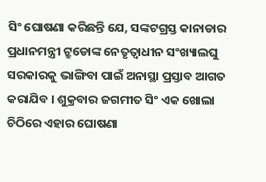ସିଂ ଘୋଷଣା କରିଛନ୍ତି ଯେ, ସଙ୍କଟଗ୍ରସ୍ତ କାନାଡାର ପ୍ରଧାନମନ୍ତ୍ରୀ ଟ୍ରୁଡୋଙ୍କ ନେତୃତ୍ୱାଧୀନ ସଂଖ୍ୟାଲଘୁ ସରକାରକୁ ଭାଙ୍ଗିବା ପାଇଁ ଅନାସ୍ଥା ପ୍ରସ୍ତାବ ଆଗତ କରାଯିବ । ଶୁକ୍ରବାର ଜଗମୀତ ସିଂ ଏକ ଖୋଲା ଚିଠିରେ ଏହାର ଘୋଷଣା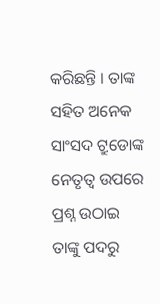କରିଛନ୍ତି । ତାଙ୍କ ସହିତ ଅନେକ ସାଂସଦ ଟ୍ରୁଡୋଙ୍କ ନେତୃତ୍ୱ ଉପରେ ପ୍ରଶ୍ନ ଉଠାଇ ତାଙ୍କୁ ପଦରୁ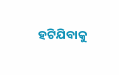ହଟିଯିବାକୁ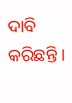ଦାବି କରିଛନ୍ତି ।